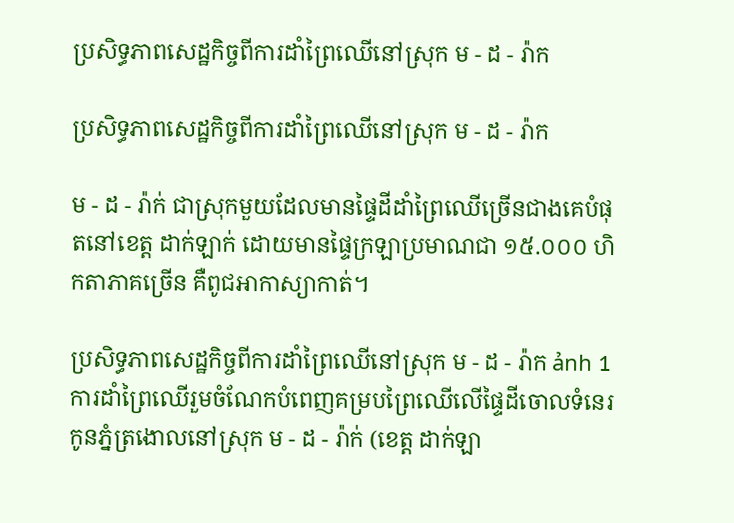ប្រសិទ្ធភាពសេដ្ឋកិច្ចពីការដាំព្រៃឈើនៅស្រុក ម - ដ - រ៉ាក

ប្រសិទ្ធភាពសេដ្ឋកិច្ចពីការដាំព្រៃឈើនៅស្រុក ម - ដ - រ៉ាក

ម - ដ - រ៉ាក់ ជាស្រុកមួយដែលមានផ្ទៃដីដាំព្រៃឈើច្រើនជាងគេបំផុតនៅខេត្ត ដាក់ឡាក់ ដោយមានផ្ទៃក្រឡាប្រមាណជា ១៥.០០០ ហិកតាភាគច្រើន គឺពូជអាកាស្យាកាត់។

ប្រសិទ្ធភាពសេដ្ឋកិច្ចពីការដាំព្រៃឈើនៅស្រុក ម - ដ - រ៉ាក ảnh 1ការដាំព្រៃឈើរួមចំណែកបំពេញគម្របព្រៃឈើលើផ្ទៃដីចោលទំនេរ កូនភ្នំត្រងោលនៅស្រុក ម - ដ - រ៉ាក់ (ខេត្ត ដាក់ឡា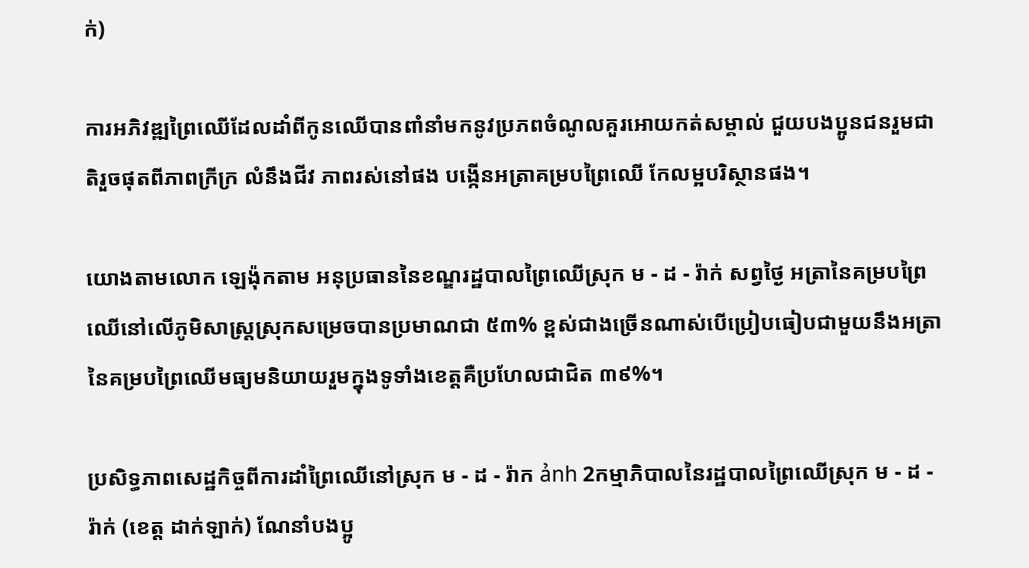ក់)

ការអភិវឌ្ឍព្រៃឈើដែលដាំពីកូនឈើបានពាំនាំមកនូវប្រភពចំណូលគួរអោយកត់សម្គាល់ ជួយបងប្អូនជនរួមជាតិរួចផុតពីភាពក្រីក្រ លំនឹងជីវ ភាពរស់នៅផង បង្កើនអត្រាគម្របព្រៃឈើ កែលម្អបរិស្ថានផង។

យោងតាមលោក ឡេង៉ុកតាម អនុប្រធាននៃខណ្ឌរដ្ឋបាលព្រៃឈើស្រុក ម - ដ - រ៉ាក់ សព្វថ្ងៃ អត្រានៃគម្របព្រៃឈើនៅលើភូមិសាស្រ្តស្រុកសម្រេចបានប្រមាណជា ៥៣% ខ្ពស់ជាងច្រើនណាស់បើប្រៀបធៀបជាមួយនឹងអត្រានៃគម្របព្រៃឈើមធ្យមនិយាយរួមក្នុងទូទាំងខេត្តគឺប្រហែលជាជិត ៣៩%។

ប្រសិទ្ធភាពសេដ្ឋកិច្ចពីការដាំព្រៃឈើនៅស្រុក ម - ដ - រ៉ាក ảnh 2កម្មាភិបាលនៃរដ្ឋបាលព្រៃឈើស្រុក ម - ដ - រ៉ាក់ (ខេត្ត ដាក់ឡាក់) ណែនាំបងប្អូ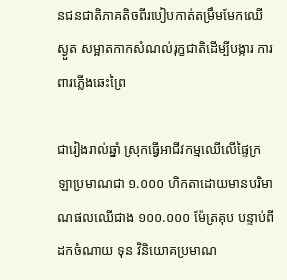នជនជាតិភាគតិចពីរបៀបកាត់តម្រឹមមែកឈើស្ងួត សម្អាតកាកសំណល់រុក្ខជាតិដើម្បីបង្ការ ការពារភ្លើងឆេះព្រៃ

ជារៀងរាល់ឆ្នាំ ស្រុកធ្វើអាជីវកម្មឈើលើផ្ទៃក្រឡាប្រមាណជា ១.០០០ ហិកតាដោយមានបរិមាណផលឈើជាង ១០០.០០០ ម៉ែត្រគុប បន្ទាប់ពីដកចំណាយ ទុន វិនិយោគប្រមាណ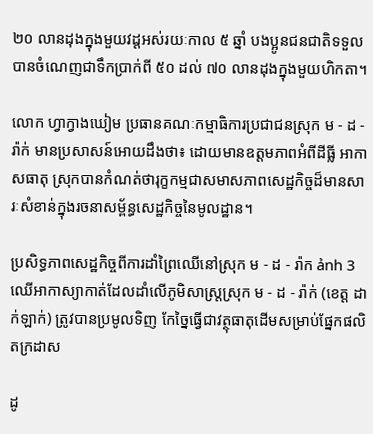២០ លានដុងក្នុងមួយវដ្តអស់រយៈកាល ៥ ឆ្នាំ បងប្អូនជនជាតិទទួលបានចំណេញជាទឹកប្រាក់ពី ៥០ ដល់ ៧០ លានដុងក្នុងមួយហិកតា។

លោក ហ្វាក្វាងឃៀម ប្រធានគណៈកម្មាធិការប្រជាជនស្រុក ម - ដ - រ៉ាក់ មានប្រសាសន៍អោយដឹងថា៖ ដោយមានឧត្តមភាពអំពីដីធ្លី អាកាសធាតុ ស្រុកបានកំណត់ថារុក្ខកម្មជាសមាសភាពសេដ្ឋកិច្ចដ៏មានសារៈសំខាន់ក្នុងរចនាសម្ព័ន្ធសេដ្ឋកិច្ចនៃមូលដ្ឋាន។

ប្រសិទ្ធភាពសេដ្ឋកិច្ចពីការដាំព្រៃឈើនៅស្រុក ម - ដ - រ៉ាក ảnh 3ឈើអាកាស្យាកាត់ដែលដាំលើភូមិសាស្ត្រស្រុក ម - ដ - រ៉ាក់ (ខេត្ត ដាក់ឡាក់) ត្រូវបានប្រមូលទិញ កែច្នៃធ្វើជាវត្ថុធាតុដើមសម្រាប់ផ្នែកផលិតក្រដាស

ដូ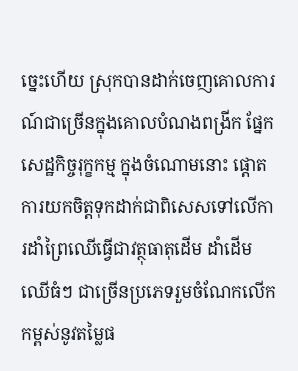ច្នេះហើយ ស្រុកបានដាក់ចេញគោលការណ៍ជាច្រើនក្នុងគោលបំណងពង្រីក ផ្នែកសេដ្ឋកិច្ចរុក្ខកម្ម ក្នុងចំណោមនោះ ផ្តោតការយកចិត្តទុកដាក់ជាពិសេសទៅលើការដាំព្រៃឈើធ្វើជាវត្ថុធាតុដើម ដាំដើមឈើធំៗ ជាច្រើនប្រភេទរួមចំណែកលើកកម្ពស់នូវតម្លៃផ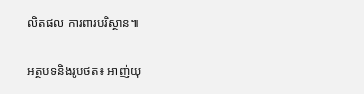លិតផល ការពារបរិស្ថាន៕

អត្ថបទនិងរូបថត៖ អាញ់យុ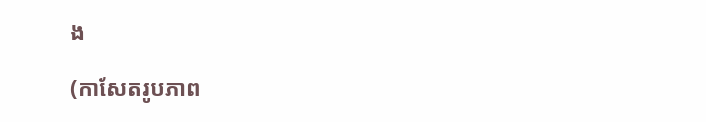ង

(កាសែតរូបភាព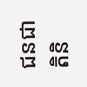ជនជាតិនិ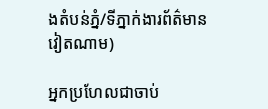ងតំបន់ភ្នំ/ទីភ្នាក់ងារព័ត៌មានវៀតណាម)

អ្នកប្រហែលជាចាប់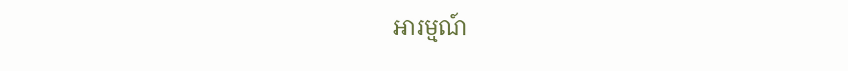អារម្មណ៍